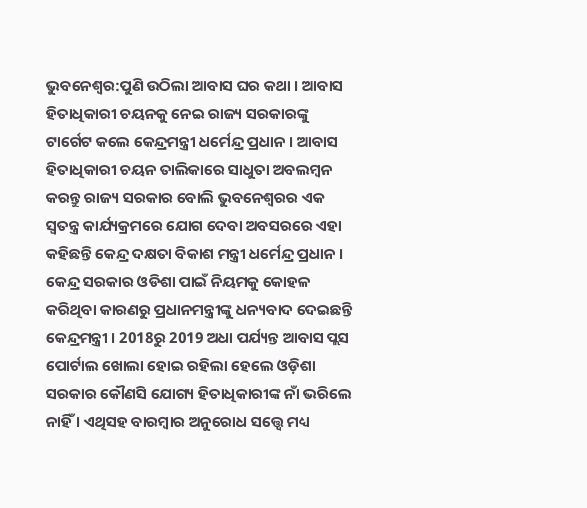ଭୁବନେଶ୍ବର:ପୁଣି ଉଠିଲା ଆବାସ ଘର କଥା । ଆବାସ ହିତାଧିକାରୀ ଚୟନକୁ ନେଇ ରାଜ୍ୟ ସରକାରଙ୍କୁ ଟାର୍ଗେଟ କଲେ କେନ୍ଦ୍ରମନ୍ତ୍ରୀ ଧର୍ମେନ୍ଦ୍ର ପ୍ରଧାନ । ଆବାସ ହିତାଧିକାରୀ ଚୟନ ତାଲିକାରେ ସାଧୁତା ଅବଲମ୍ବନ କରନ୍ତୁ ରାଜ୍ୟ ସରକାର ବୋଲି ଭୁବନେଶ୍ବରର ଏକ ସ୍ୱତନ୍ତ୍ର କାର୍ଯ୍ୟକ୍ରମରେ ଯୋଗ ଦେବା ଅବସରରେ ଏହା କହିଛନ୍ତି କେନ୍ଦ୍ର ଦକ୍ଷତା ବିକାଶ ମନ୍ତ୍ରୀ ଧର୍ମେନ୍ଦ୍ର ପ୍ରଧାନ ।
କେନ୍ଦ୍ର ସରକାର ଓଡିଶା ପାଇଁ ନିୟମକୁ କୋହଳ କରିଥିବା କାରଣରୁ ପ୍ରଧାନମନ୍ତ୍ରୀଙ୍କୁ ଧନ୍ୟବାଦ ଦେଇଛନ୍ତି କେନ୍ଦ୍ରମନ୍ତ୍ରୀ । 2018ରୁ 2019 ଅଧା ପର୍ଯ୍ୟନ୍ତ ଆବାସ ପ୍ଲସ ପୋର୍ଟାଲ ଖୋଲା ହୋଇ ରହିଲା ହେଲେ ଓଡ଼ିଶା ସରକାର କୌଣସି ଯୋଗ୍ୟ ହିତାଧିକାରୀଙ୍କ ନାଁ ଭରିଲେ ନାହିଁ । ଏଥିସହ ବାରମ୍ବାର ଅନୁରୋଧ ସତ୍ତ୍ୱେ ମଧ୍ୟ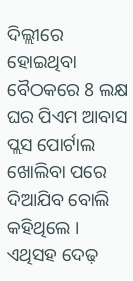ଦିଲ୍ଲୀରେ ହୋଇଥିବା ବୈଠକରେ 8 ଲକ୍ଷ ଘର ପିଏମ ଆବାସ ପ୍ଲସ ପୋର୍ଟାଲ ଖୋଲିବା ପରେ ଦିଆଯିବ ବୋଲି କହିଥିଲେ । ଏଥିସହ ଦେଢ଼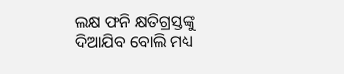ଲକ୍ଷ ଫନି କ୍ଷତିଗ୍ରସ୍ତଙ୍କୁ ଦିଆଯିବ ବୋଲି ମଧ୍ୟ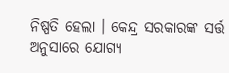ନିଷ୍ପତି ହେଲା । କେନ୍ଦ୍ର ସରକାରଙ୍କ ସର୍ତ୍ତ ଅନୁସାରେ ଯୋଗ୍ୟ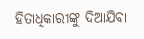ହିତାଧିକାରୀଙ୍କୁ ଦିଆଯିବା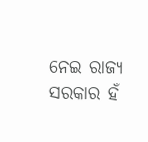ନେଇ ରାଜ୍ୟ ସରକାର ହଁ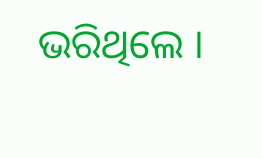ଭରିଥିଲେ ।